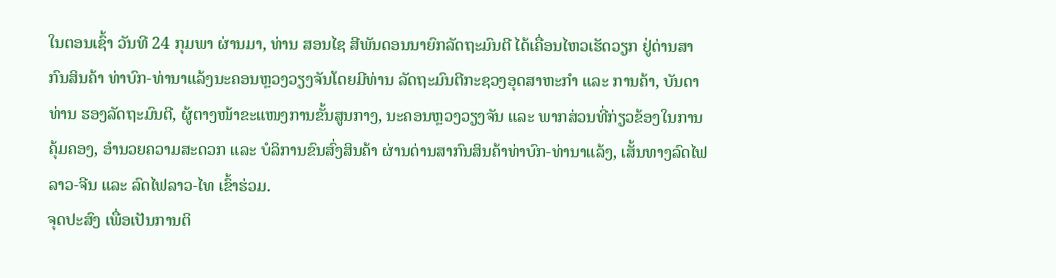ໃນຕອນເຊົ້າ ວັນທີ 24 ກຸມພາ ຜ່ານມາ, ທ່ານ ສອນໄຊ ສີພັນດອນນາຍົກລັດຖະມົນຕີ ໄດ້ເຄື່ອນໄຫວເຮັດວຽກ ຢູ່ດ່ານສາກົນສິນຄ້າ ທ່າບົກ-ທ່ານາແລ້ງນະຄອນຫຼວງວຽງຈັນໂດຍມີທ່ານ ລັດຖະມົນຕີກະຊວງອຸດສາຫະກຳ ແລະ ການຄ້າ, ບັນດາທ່ານ ຮອງລັດຖະມົນຕີ, ຜູ້ຕາງໜ້າຂະແໜງການຂັ້ນສູນກາງ, ນະຄອນຫຼວງວຽງຈັນ ແລະ ພາກສ່ວນທີ່ກ່ຽວຂ້ອງໃນການຄຸ້ມຄອງ, ອຳນວຍຄວາມສະດວກ ແລະ ບໍລິການຂົນສົ່ງສິນຄ້າ ຜ່ານດ່ານສາກົນສິນຄ້າທ່າບົກ-ທ່ານາແລ້ງ, ເສັ້ນທາງລົດໄຟ ລາວ-ຈີນ ແລະ ລົດໄຟລາວ-ໄທ ເຂົ້າຮ່ວມ.
ຈຸດປະສົງ ເພື່ອເປັນການຕິ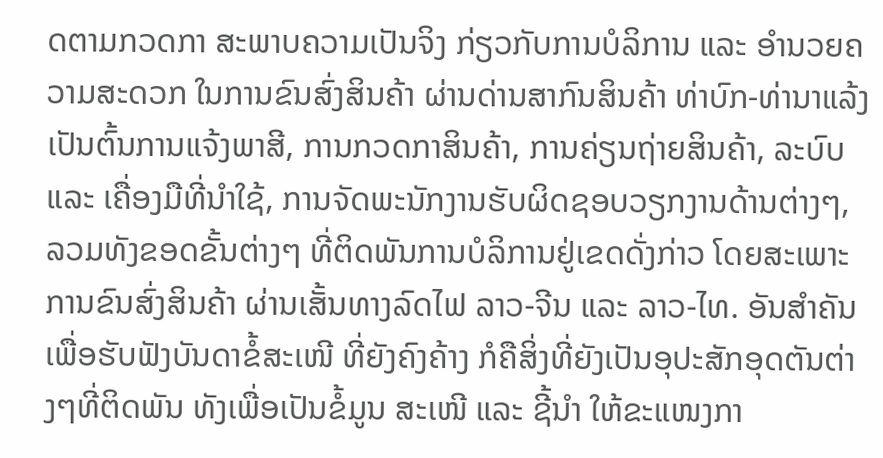ດຕາມກວດກາ ສະພາບຄວາມເປັນຈິງ ກ່ຽວກັບການບໍລິການ ແລະ ອຳນວຍຄວາມສະດວກ ໃນການຂົນສົ່ງສິນຄ້າ ຜ່ານດ່ານສາກົນສິນຄ້າ ທ່າບົກ-ທ່ານາແລ້ງ ເປັນຕົ້ນການແຈ້ງພາສີ, ການກວດກາສິນຄ້າ, ການຄ່ຽນຖ່າຍສິນຄ້າ, ລະບົບ ແລະ ເຄື່ອງມືທີ່ນຳໃຊ້, ການຈັດພະນັກງານຮັບຜິດຊອບວຽກງານດ້ານຕ່າງໆ, ລວມທັງຂອດຂັ້ນຕ່າງໆ ທີ່ຕິດພັນການບໍລິການຢູ່ເຂດດັ່ງກ່າວ ໂດຍສະເພາະການຂົນສົ່ງສິນຄ້າ ຜ່ານເສັ້ນທາງລົດໄຟ ລາວ-ຈີນ ແລະ ລາວ-ໄທ. ອັນສຳຄັນ ເພື່ອຮັບຟັງບັນດາຂໍ້ສະເໜີ ທີ່ຍັງຄົງຄ້າງ ກໍຄືສິ່ງທີ່ຍັງເປັນອຸປະສັກອຸດຕັນຕ່າງໆທີ່ຕິດພັນ ທັງເພື່ອເປັນຂໍ້ມູນ ສະເໜີ ແລະ ຊີ້ນຳ ໃຫ້ຂະແໜງກາ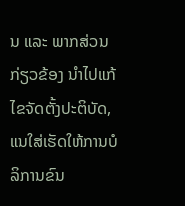ນ ແລະ ພາກສ່ວນກ່ຽວຂ້ອງ ນຳໄປແກ້ໄຂຈັດຕັ້ງປະຕິບັດ, ແນໃສ່ເຮັດໃຫ້ການບໍລິການຂົນ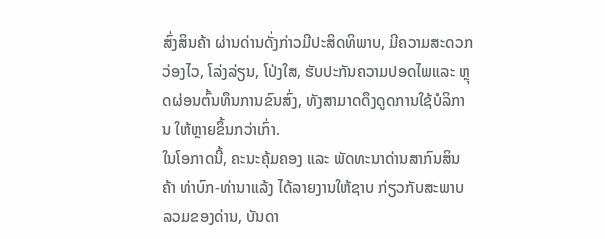ສົ່ງສິນຄ້າ ຜ່ານດ່ານດັ່ງກ່າວມີປະສິດທິພາບ, ມີຄວາມສະດວກວ່ອງໄວ, ໂລ່ງລ່ຽນ, ໂປ່ງໃສ, ຮັບປະກັນຄວາມປອດໄພແລະ ຫຼຸດຜ່ອນຕົ້ນທຶນການຂົນສົ່ງ, ທັງສາມາດດຶງດູດການໃຊ້ບໍລິການ ໃຫ້ຫຼາຍຂຶ້ນກວ່າເກົ່າ.
ໃນໂອກາດນີ້, ຄະນະຄຸ້ມຄອງ ແລະ ພັດທະນາດ່ານສາກົນສິນຄ້າ ທ່າບົກ-ທ່ານາແລ້ງ ໄດ້ລາຍງານໃຫ້ຊາບ ກ່ຽວກັບສະພາບລວມຂອງດ່ານ, ບັນດາ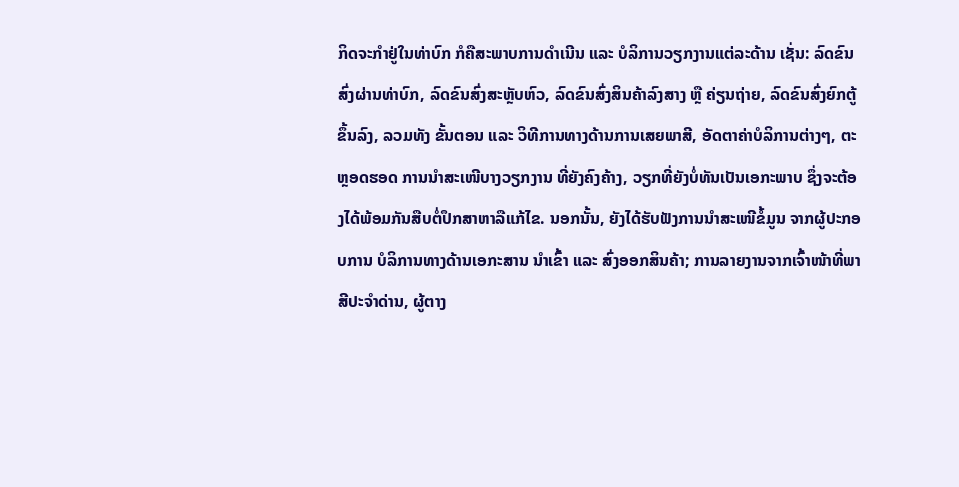ກິດຈະກຳຢູ່ໃນທ່າບົກ ກໍຄືສະພາບການດຳເນີນ ແລະ ບໍລິການວຽກງານແຕ່ລະດ້ານ ເຊັ່ນ: ລົດຂົນສົ່ງຜ່ານທ່າບົກ, ລົດຂົນສົ່ງສະຫຼັບຫົວ, ລົດຂົນສົ່ງສິນຄ້າລົງສາງ ຫຼື ຄ່ຽນຖ່າຍ, ລົດຂົນສົ່ງຍົກຕູ້ຂຶ້ນລົງ, ລວມທັງ ຂັ້ນຕອນ ແລະ ວິທີການທາງດ້ານການເສຍພາສີ, ອັດຕາຄ່າບໍລິການຕ່າງໆ, ຕະຫຼອດຮອດ ການນຳສະເໜີບາງວຽກງານ ທີ່ຍັງຄົງຄ້າງ, ວຽກທີ່ຍັງບໍ່ທັນເປັນເອກະພາບ ຊຶ່ງຈະຕ້ອງໄດ້ພ້ອມກັນສືບຕໍ່ປຶກສາຫາລືແກ້ໄຂ. ນອກນັ້ນ, ຍັງໄດ້ຮັບຟັງການນຳສະເໜີຂໍ້ມູນ ຈາກຜູ້ປະກອບການ ບໍລິການທາງດ້ານເອກະສານ ນຳເຂົ້າ ແລະ ສົ່ງອອກສິນຄ້າ; ການລາຍງານຈາກເຈົ້າໜ້າທີ່ພາສີປະຈຳດ່ານ, ຜູ້ຕາງ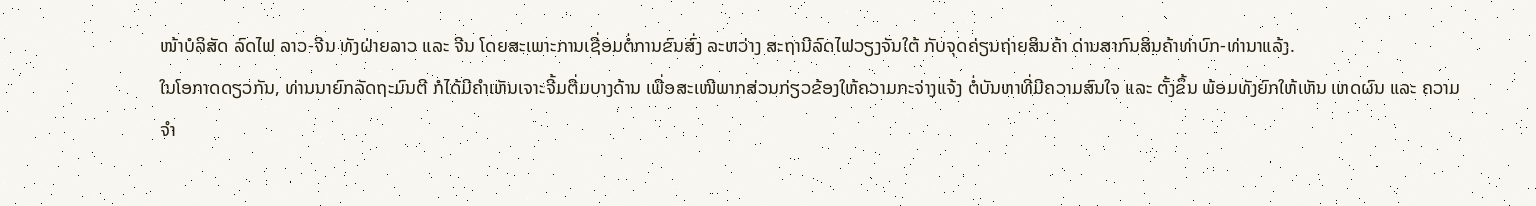ໜ້າບໍລິສັດ ລົດໄຟ ລາວ-ຈີນ ທັງຝ່າຍລາວ ແລະ ຈີນ ໂດຍສະເພາະການເຊື່ອມຕໍ່ການຂົນສົ່ງ ລະຫວ່າງ ສະຖານີລົດໄຟວຽງຈັນໃຕ້ ກັບຈຸດຄ່ຽນຖ່າຍສິນຄ້າ ດ່ານສາກົນສິນຄ້າທ່າບົກ-ທ່ານາແລ້ງ.
ໃນໂອກາດດຽວກັນ, ທ່ານນາຍົກລັດຖະມົນຕີ ກໍໄດ້ມີຄຳເຫັນເຈາະຈີ້ມຕື່ມບາງດ້ານ ເພື່ອສະເໜີພາກສ່ວນກ່ຽວຂ້ອງໃຫ້ຄວາມກະຈ່າງແຈ້ງ ຕໍ່ບັນຫາທີ່ມີຄວາມສົນໃຈ ແລະ ຕັ້ງຂຶ້ນ ພ້ອມທັງຍົກໃຫ້ເຫັນ ເຫດຜົນ ແລະ ຄວາມຈຳ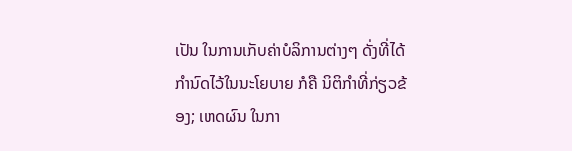ເປັນ ໃນການເກັບຄ່າບໍລິການຕ່າງໆ ດັ່ງທີ່ໄດ້ກຳນົດໄວ້ໃນນະໂຍບາຍ ກໍຄື ນິຕິກຳທີ່ກ່ຽວຂ້ອງ; ເຫດຜົນ ໃນກາ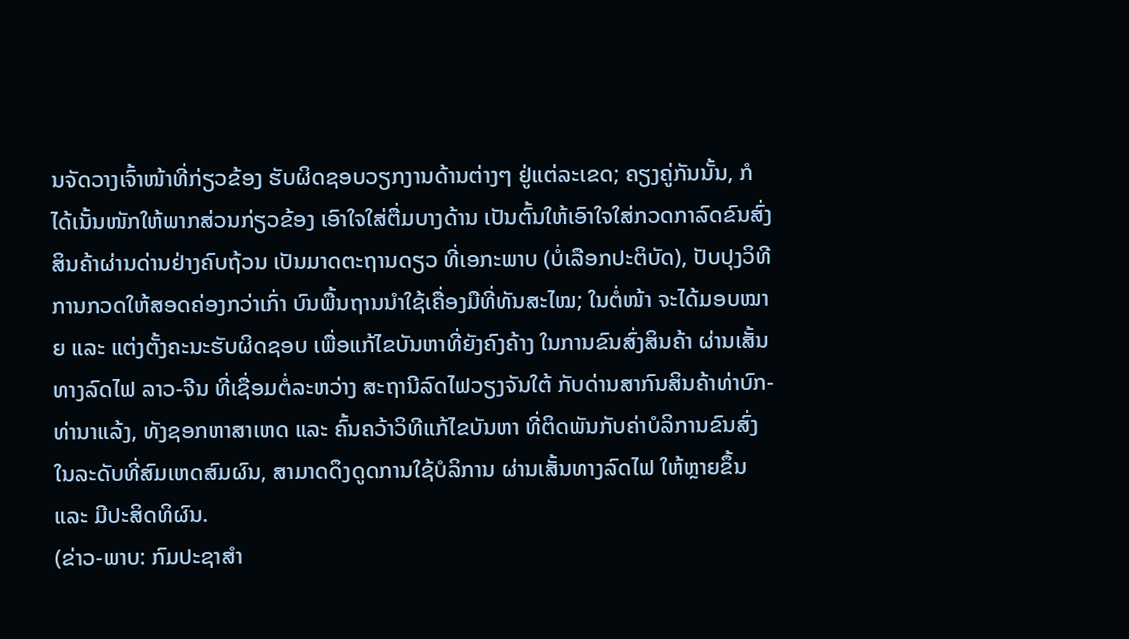ນຈັດວາງເຈົ້າໜ້າທີ່ກ່ຽວຂ້ອງ ຮັບຜິດຊອບວຽກງານດ້ານຕ່າງໆ ຢູ່ແຕ່ລະເຂດ; ຄຽງຄູ່ກັນນັ້ນ, ກໍໄດ້ເນັ້ນໜັກໃຫ້ພາກສ່ວນກ່ຽວຂ້ອງ ເອົາໃຈໃສ່ຕື່ມບາງດ້ານ ເປັນຕົ້ນໃຫ້ເອົາໃຈໃສ່ກວດກາລົດຂົນສົ່ງສິນຄ້າຜ່ານດ່ານຢ່າງຄົບຖ້ວນ ເປັນມາດຕະຖານດຽວ ທີ່ເອກະພາບ (ບໍ່ເລືອກປະຕິບັດ), ປັບປຸງວິທີການກວດໃຫ້ສອດຄ່ອງກວ່າເກົ່າ ບົນພື້ນຖານນໍາໃຊ້ເຄື່ອງມືທີ່ທັນສະໄໝ; ໃນຕໍ່ໜ້າ ຈະໄດ້ມອບໝາຍ ແລະ ແຕ່ງຕັ້ງຄະນະຮັບຜິດຊອບ ເພື່ອແກ້ໄຂບັນຫາທີ່ຍັງຄົງຄ້າງ ໃນການຂົນສົ່ງສິນຄ້າ ຜ່ານເສັ້ນທາງລົດໄຟ ລາວ-ຈີນ ທີ່ເຊື່ອມຕໍ່ລະຫວ່າງ ສະຖານີລົດໄຟວຽງຈັນໃຕ້ ກັບດ່ານສາກົນສິນຄ້າທ່າບົກ-ທ່ານາແລ້ງ, ທັງຊອກຫາສາເຫດ ແລະ ຄົ້ນຄວ້າວິທີແກ້ໄຂບັນຫາ ທີ່ຕິດພັນກັບຄ່າບໍລິການຂົນສົ່ງ ໃນລະດັບທີ່ສົມເຫດສົມຜົນ, ສາມາດດຶງດູດການໃຊ້ບໍລິການ ຜ່ານເສັ້ນທາງລົດໄຟ ໃຫ້ຫຼາຍຂຶ້ນ ແລະ ມີປະສິດທິຜົນ.
(ຂ່າວ-ພາບ: ກົມປະຊາສຳ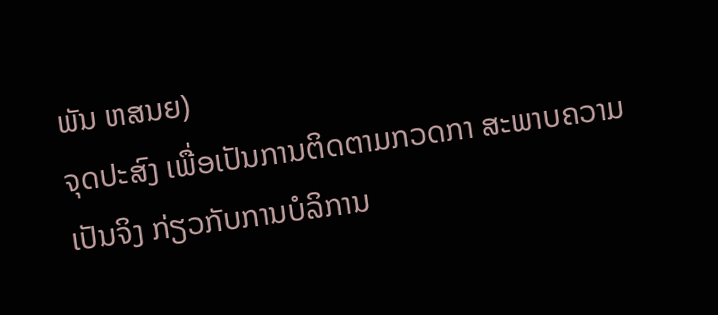ພັນ ຫສນຍ)
ຈຸດປະສົງ ເພື່ອເປັນການຕິດຕາມກວດກາ ສະພາບຄວາມເປັນຈິງ ກ່ຽວກັບການບໍລິການ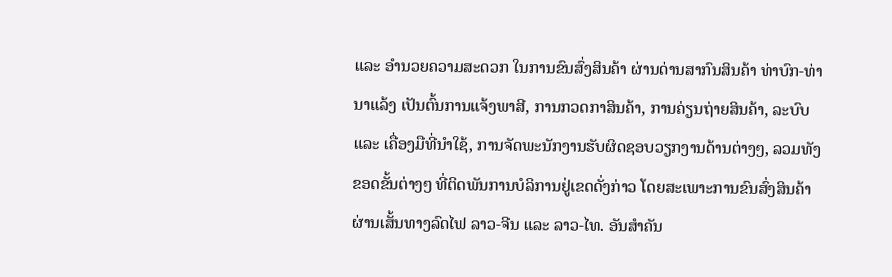ແລະ ອຳນວຍຄວາມສະດວກ ໃນການຂົນສົ່ງສິນຄ້າ ຜ່ານດ່ານສາກົນສິນຄ້າ ທ່າບົກ-ທ່ານາແລ້ງ ເປັນຕົ້ນການແຈ້ງພາສີ, ການກວດກາສິນຄ້າ, ການຄ່ຽນຖ່າຍສິນຄ້າ, ລະບົບ ແລະ ເຄື່ອງມືທີ່ນຳໃຊ້, ການຈັດພະນັກງານຮັບຜິດຊອບວຽກງານດ້ານຕ່າງໆ, ລວມທັງຂອດຂັ້ນຕ່າງໆ ທີ່ຕິດພັນການບໍລິການຢູ່ເຂດດັ່ງກ່າວ ໂດຍສະເພາະການຂົນສົ່ງສິນຄ້າ ຜ່ານເສັ້ນທາງລົດໄຟ ລາວ-ຈີນ ແລະ ລາວ-ໄທ. ອັນສຳຄັນ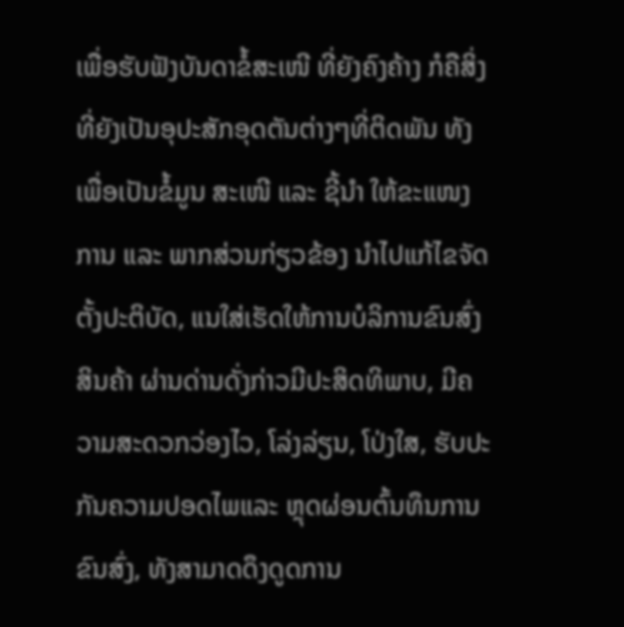ເພື່ອຮັບຟັງບັນດາຂໍ້ສະເໜີ ທີ່ຍັງຄົງຄ້າງ ກໍຄືສິ່ງທີ່ຍັງເປັນອຸປະສັກອຸດຕັນຕ່າງໆທີ່ຕິດພັນ ທັງເພື່ອເປັນຂໍ້ມູນ ສະເໜີ ແລະ ຊີ້ນຳ ໃຫ້ຂະແໜງການ ແລະ ພາກສ່ວນກ່ຽວຂ້ອງ ນຳໄປແກ້ໄຂຈັດຕັ້ງປະຕິບັດ, ແນໃສ່ເຮັດໃຫ້ການບໍລິການຂົນສົ່ງສິນຄ້າ ຜ່ານດ່ານດັ່ງກ່າວມີປະສິດທິພາບ, ມີຄວາມສະດວກວ່ອງໄວ, ໂລ່ງລ່ຽນ, ໂປ່ງໃສ, ຮັບປະກັນຄວາມປອດໄພແລະ ຫຼຸດຜ່ອນຕົ້ນທຶນການຂົນສົ່ງ, ທັງສາມາດດຶງດູດການ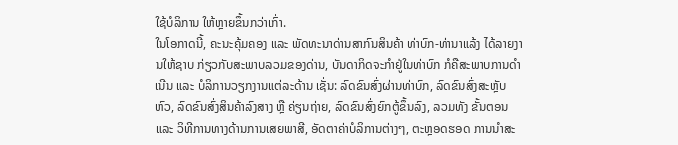ໃຊ້ບໍລິການ ໃຫ້ຫຼາຍຂຶ້ນກວ່າເກົ່າ.
ໃນໂອກາດນີ້, ຄະນະຄຸ້ມຄອງ ແລະ ພັດທະນາດ່ານສາກົນສິນຄ້າ ທ່າບົກ-ທ່ານາແລ້ງ ໄດ້ລາຍງານໃຫ້ຊາບ ກ່ຽວກັບສະພາບລວມຂອງດ່ານ, ບັນດາກິດຈະກຳຢູ່ໃນທ່າບົກ ກໍຄືສະພາບການດຳເນີນ ແລະ ບໍລິການວຽກງານແຕ່ລະດ້ານ ເຊັ່ນ: ລົດຂົນສົ່ງຜ່ານທ່າບົກ, ລົດຂົນສົ່ງສະຫຼັບຫົວ, ລົດຂົນສົ່ງສິນຄ້າລົງສາງ ຫຼື ຄ່ຽນຖ່າຍ, ລົດຂົນສົ່ງຍົກຕູ້ຂຶ້ນລົງ, ລວມທັງ ຂັ້ນຕອນ ແລະ ວິທີການທາງດ້ານການເສຍພາສີ, ອັດຕາຄ່າບໍລິການຕ່າງໆ, ຕະຫຼອດຮອດ ການນຳສະ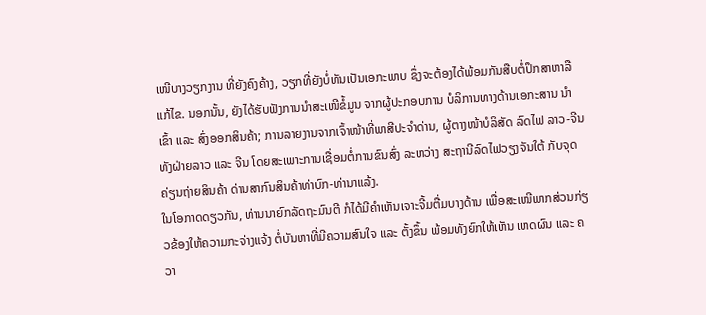ເໜີບາງວຽກງານ ທີ່ຍັງຄົງຄ້າງ, ວຽກທີ່ຍັງບໍ່ທັນເປັນເອກະພາບ ຊຶ່ງຈະຕ້ອງໄດ້ພ້ອມກັນສືບຕໍ່ປຶກສາຫາລືແກ້ໄຂ. ນອກນັ້ນ, ຍັງໄດ້ຮັບຟັງການນຳສະເໜີຂໍ້ມູນ ຈາກຜູ້ປະກອບການ ບໍລິການທາງດ້ານເອກະສານ ນຳເຂົ້າ ແລະ ສົ່ງອອກສິນຄ້າ; ການລາຍງານຈາກເຈົ້າໜ້າທີ່ພາສີປະຈຳດ່ານ, ຜູ້ຕາງໜ້າບໍລິສັດ ລົດໄຟ ລາວ-ຈີນ ທັງຝ່າຍລາວ ແລະ ຈີນ ໂດຍສະເພາະການເຊື່ອມຕໍ່ການຂົນສົ່ງ ລະຫວ່າງ ສະຖານີລົດໄຟວຽງຈັນໃຕ້ ກັບຈຸດຄ່ຽນຖ່າຍສິນຄ້າ ດ່ານສາກົນສິນຄ້າທ່າບົກ-ທ່ານາແລ້ງ.
ໃນໂອກາດດຽວກັນ, ທ່ານນາຍົກລັດຖະມົນຕີ ກໍໄດ້ມີຄຳເຫັນເຈາະຈີ້ມຕື່ມບາງດ້ານ ເພື່ອສະເໜີພາກສ່ວນກ່ຽວຂ້ອງໃຫ້ຄວາມກະຈ່າງແຈ້ງ ຕໍ່ບັນຫາທີ່ມີຄວາມສົນໃຈ ແລະ ຕັ້ງຂຶ້ນ ພ້ອມທັງຍົກໃຫ້ເຫັນ ເຫດຜົນ ແລະ ຄວາ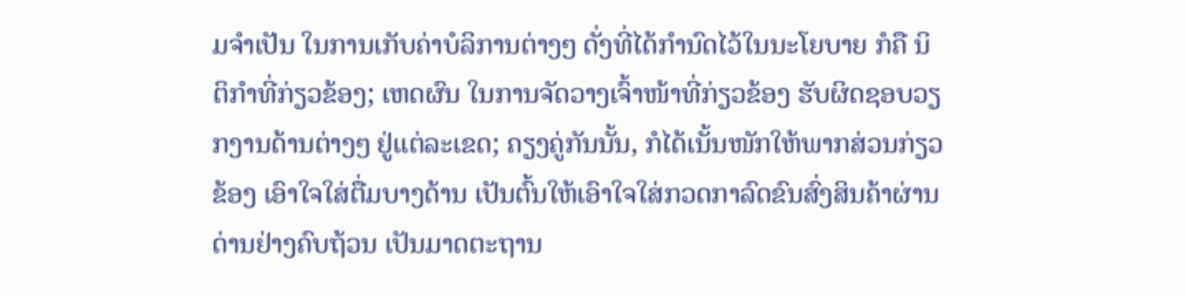ມຈຳເປັນ ໃນການເກັບຄ່າບໍລິການຕ່າງໆ ດັ່ງທີ່ໄດ້ກຳນົດໄວ້ໃນນະໂຍບາຍ ກໍຄື ນິຕິກຳທີ່ກ່ຽວຂ້ອງ; ເຫດຜົນ ໃນການຈັດວາງເຈົ້າໜ້າທີ່ກ່ຽວຂ້ອງ ຮັບຜິດຊອບວຽກງານດ້ານຕ່າງໆ ຢູ່ແຕ່ລະເຂດ; ຄຽງຄູ່ກັນນັ້ນ, ກໍໄດ້ເນັ້ນໜັກໃຫ້ພາກສ່ວນກ່ຽວຂ້ອງ ເອົາໃຈໃສ່ຕື່ມບາງດ້ານ ເປັນຕົ້ນໃຫ້ເອົາໃຈໃສ່ກວດກາລົດຂົນສົ່ງສິນຄ້າຜ່ານດ່ານຢ່າງຄົບຖ້ວນ ເປັນມາດຕະຖານ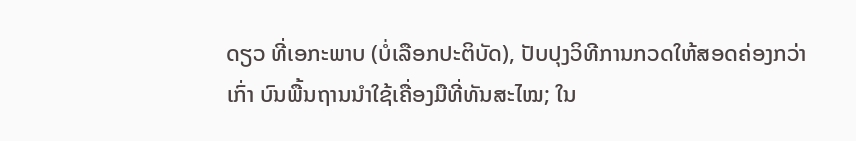ດຽວ ທີ່ເອກະພາບ (ບໍ່ເລືອກປະຕິບັດ), ປັບປຸງວິທີການກວດໃຫ້ສອດຄ່ອງກວ່າເກົ່າ ບົນພື້ນຖານນໍາໃຊ້ເຄື່ອງມືທີ່ທັນສະໄໝ; ໃນ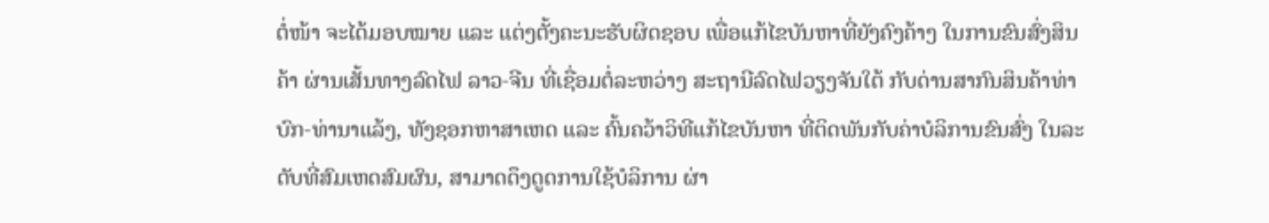ຕໍ່ໜ້າ ຈະໄດ້ມອບໝາຍ ແລະ ແຕ່ງຕັ້ງຄະນະຮັບຜິດຊອບ ເພື່ອແກ້ໄຂບັນຫາທີ່ຍັງຄົງຄ້າງ ໃນການຂົນສົ່ງສິນຄ້າ ຜ່ານເສັ້ນທາງລົດໄຟ ລາວ-ຈີນ ທີ່ເຊື່ອມຕໍ່ລະຫວ່າງ ສະຖານີລົດໄຟວຽງຈັນໃຕ້ ກັບດ່ານສາກົນສິນຄ້າທ່າບົກ-ທ່ານາແລ້ງ, ທັງຊອກຫາສາເຫດ ແລະ ຄົ້ນຄວ້າວິທີແກ້ໄຂບັນຫາ ທີ່ຕິດພັນກັບຄ່າບໍລິການຂົນສົ່ງ ໃນລະດັບທີ່ສົມເຫດສົມຜົນ, ສາມາດດຶງດູດການໃຊ້ບໍລິການ ຜ່າ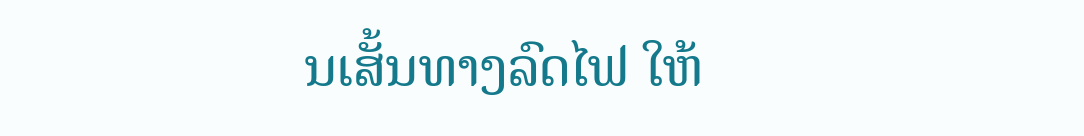ນເສັ້ນທາງລົດໄຟ ໃຫ້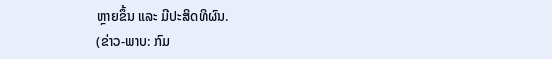ຫຼາຍຂຶ້ນ ແລະ ມີປະສິດທິຜົນ.
(ຂ່າວ-ພາບ: ກົມ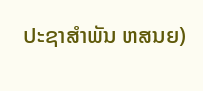ປະຊາສຳພັນ ຫສນຍ)